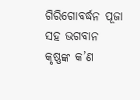ଗିରିଗୋବର୍ଦ୍ଧନ ପୂଜା ସହ ଭଗବାନ କୃଷ୍ଣଙ୍କ କ’ଣ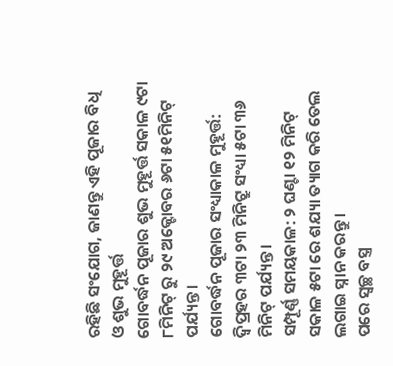ରହିଛି ସଂଯୋଗ, ଜାଣନ୍ତୁ ଏହି ପୂଜାର ବିଧି ଓ ଶୁଭ ମୁହୂର୍ତ୍ତ
ଗୋବର୍ଦ୍ଧନ ପୂଜାର ଶୁଭ ମୁହୂର୍ତ୍ତ ସକାଳ ୯ଟା ୮ମିନିଟ୍ ରୁ ୨୯ ଅକ୍ଟୋବର ୬ଟା ୫୧ମିନିଟ୍ ପର୍ଯ୍ୟନ୍ତ।
ଗୋବର୍ଦ୍ଧନ ପୂଜାର ସଂଧ୍ୟାକାଳ ମୁହୂର୍ତ୍ତ: ଦ୍ବିପ୍ରହର ୩ଟା ୨୩ ମିନିଟ୍ରୁ ସଂଧ୍ୟା ୫ଟା ୩୬ ମିନିଟ୍ ପର୍ଯ୍ୟନ୍ତ ।
ସମ୍ପୂର୍ଣ୍ଣ ସମୟକାଳ: ୨ ଘଣ୍ଟା ୧୨ ମିନିଟ୍
ସକାଳ ୫ଟା ରେ ଶଯ୍ୟା ତ୍ୟାଗ କରି ତେଲ ଲଗାଇ ସ୍ନାନ କରନ୍ତୁ ।
ପରେ ସ୍ବଚ୍ଛ ବସ୍ତ୍ର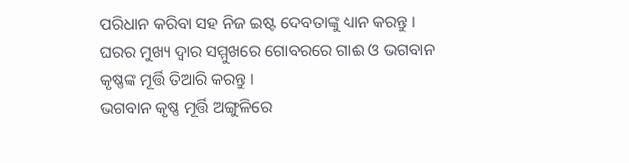ପରିଧାନ କରିବା ସହ ନିଜ ଇଷ୍ଟ ଦେବତାଙ୍କୁ ଧ୍ୟାନ କରନ୍ତୁ ।
ଘରର ମୁଖ୍ୟ ଦ୍ବାର ସମ୍ମୁଖରେ ଗୋବରରେ ଗାଈ ଓ ଭଗବାନ କୃଷ୍ଣଙ୍କ ମୂର୍ତ୍ତି ତିଆରି କରନ୍ତୁ ।
ଭଗବାନ କୃଷ୍ଣ ମୂର୍ତ୍ତି ଅଙ୍ଗୁଳିରେ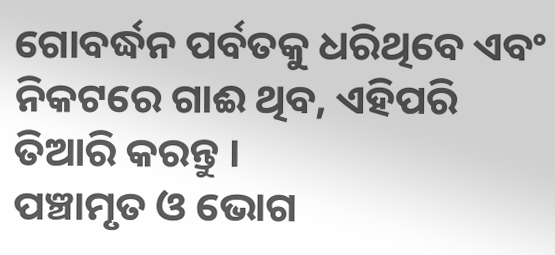ଗୋବର୍ଦ୍ଧନ ପର୍ବତକୁ ଧରିଥିବେ ଏବଂ ନିକଟରେ ଗାଈ ଥିବ, ଏହିପରି ତିଆରି କରନ୍ତୁ ।
ପଞ୍ଚାମୃତ ଓ ଭୋଗ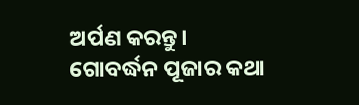ଅର୍ପଣ କରନ୍ତୁ।
ଗୋବର୍ଦ୍ଧନ ପୂଜାର କଥା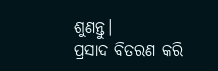ଶୁଣନ୍ତୁ।
ପ୍ରସାଦ ବିତରଣ କରି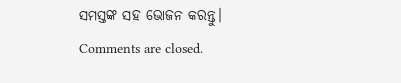ସମସ୍ତଙ୍କ ସହ ଭୋଜନ କରନ୍ତୁ।
Comments are closed.